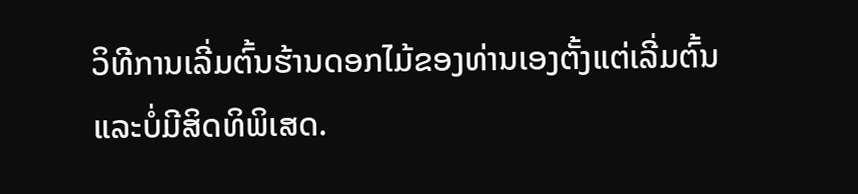ວິທີການເລີ່ມຕົ້ນຮ້ານດອກໄມ້ຂອງທ່ານເອງຕັ້ງແຕ່ເລີ່ມຕົ້ນແລະບໍ່ມີສິດທິພິເສດ.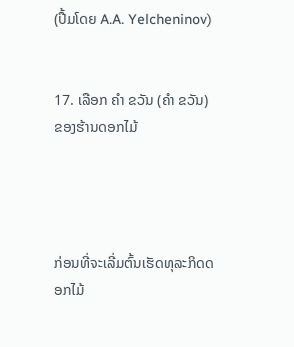(ປື້ມໂດຍ A.A. Yelcheninov)


17. ເລືອກ ຄຳ ຂວັນ (ຄຳ ຂວັນ) ຂອງຮ້ານດອກໄມ້




ກ່ອນທີ່ຈະເລີ່ມຕົ້ນເຮັດທຸລະກິດດອກໄມ້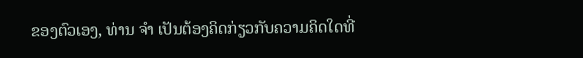ຂອງຕົວເອງ, ທ່ານ ຈຳ ເປັນຕ້ອງຄິດກ່ຽວກັບຄວາມຄິດໃດທີ່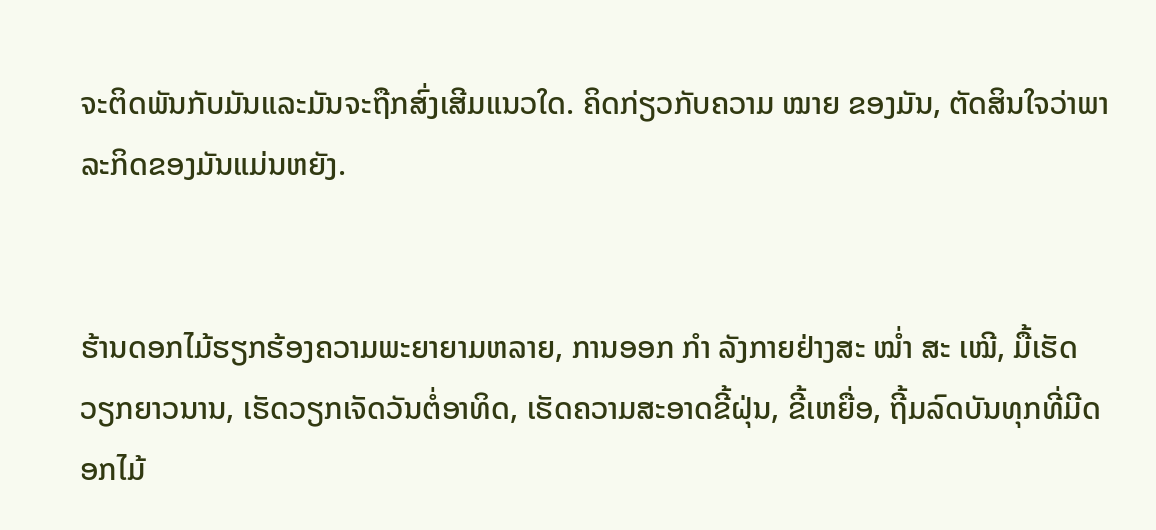ຈະຕິດພັນກັບມັນແລະມັນຈະຖືກສົ່ງເສີມແນວໃດ. ຄິດກ່ຽວກັບຄວາມ ໝາຍ ຂອງມັນ, ຕັດສິນໃຈວ່າພາລະກິດຂອງມັນແມ່ນຫຍັງ.


ຮ້ານດອກໄມ້ຮຽກຮ້ອງຄວາມພະຍາຍາມຫລາຍ, ການອອກ ກຳ ລັງກາຍຢ່າງສະ ໝໍ່າ ສະ ເໝີ, ມື້ເຮັດວຽກຍາວນານ, ເຮັດວຽກເຈັດວັນຕໍ່ອາທິດ, ເຮັດຄວາມສະອາດຂີ້ຝຸ່ນ, ຂີ້ເຫຍື່ອ, ຖີ້ມລົດບັນທຸກທີ່ມີດອກໄມ້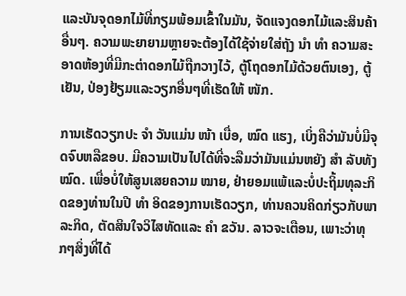ແລະບັນຈຸດອກໄມ້ທີ່ກຽມພ້ອມເຂົ້າໃນມັນ, ຈັດແຈງດອກໄມ້ແລະສິນຄ້າອື່ນໆ. ຄວາມພະຍາຍາມຫຼາຍຈະຕ້ອງໄດ້ໃຊ້ຈ່າຍໃສ່ຖັງ ນຳ ທຳ ຄວາມສະອາດຫ້ອງທີ່ມີກະຕ່າດອກໄມ້ຖືກວາງໄວ້, ຕູ້ໂຖດອກໄມ້ດ້ວຍຕົນເອງ, ຕູ້ເຢັນ, ປ່ອງຢ້ຽມແລະວຽກອື່ນໆທີ່ເຮັດໃຫ້ ໜັກ.

ການເຮັດວຽກປະ ຈຳ ວັນແມ່ນ ໜ້າ ເບື່ອ, ໝົດ ແຮງ, ເບິ່ງຄືວ່າມັນບໍ່ມີຈຸດຈົບຫລືຂອບ. ມີຄວາມເປັນໄປໄດ້ທີ່ຈະລືມວ່າມັນແມ່ນຫຍັງ ສຳ ລັບທັງ ໝົດ. ເພື່ອບໍ່ໃຫ້ສູນເສຍຄວາມ ໝາຍ, ຢ່າຍອມແພ້ແລະບໍ່ປະຖິ້ມທຸລະກິດຂອງທ່ານໃນປີ ທຳ ອິດຂອງການເຮັດວຽກ, ທ່ານຄວນຄິດກ່ຽວກັບພາລະກິດ, ຕັດສິນໃຈວິໄສທັດແລະ ຄຳ ຂວັນ. ລາວຈະເຕືອນ, ເພາະວ່າທຸກໆສິ່ງທີ່ໄດ້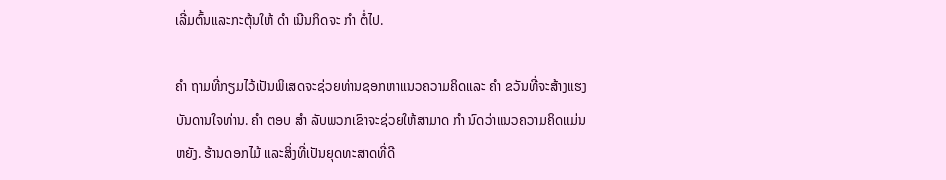ເລີ່ມຕົ້ນແລະກະຕຸ້ນໃຫ້ ດຳ ເນີນກິດຈະ ກຳ ຕໍ່ໄປ.

ຄຳ ຖາມທີ່ກຽມໄວ້ເປັນພິເສດຈະຊ່ວຍທ່ານຊອກຫາແນວຄວາມຄິດແລະ ຄຳ ຂວັນທີ່ຈະສ້າງແຮງບັນດານໃຈທ່ານ. ຄຳ ຕອບ ສຳ ລັບພວກເຂົາຈະຊ່ວຍໃຫ້ສາມາດ ກຳ ນົດວ່າແນວຄວາມຄິດແມ່ນຫຍັງ. ຮ້ານດອກໄມ້ ແລະສິ່ງທີ່ເປັນຍຸດທະສາດທີ່ດີ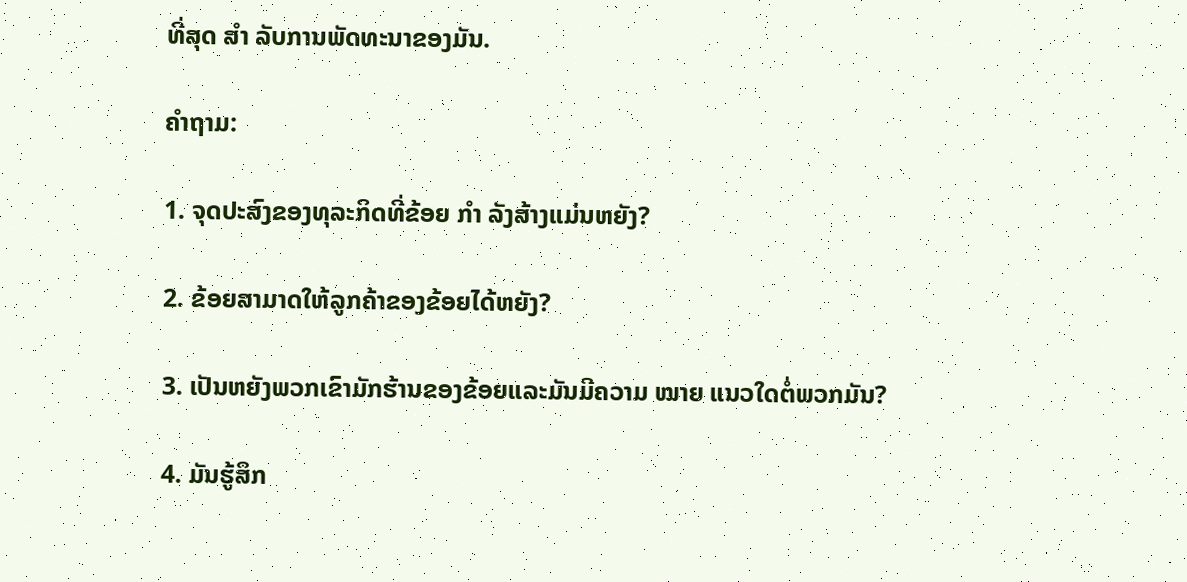ທີ່ສຸດ ສຳ ລັບການພັດທະນາຂອງມັນ.

ຄໍາຖາມ:

1. ຈຸດປະສົງຂອງທຸລະກິດທີ່ຂ້ອຍ ກຳ ລັງສ້າງແມ່ນຫຍັງ?

2. ຂ້ອຍສາມາດໃຫ້ລູກຄ້າຂອງຂ້ອຍໄດ້ຫຍັງ?

3. ເປັນຫຍັງພວກເຂົາມັກຮ້ານຂອງຂ້ອຍແລະມັນມີຄວາມ ໝາຍ ແນວໃດຕໍ່ພວກມັນ?

4. ມັນຮູ້ສຶກ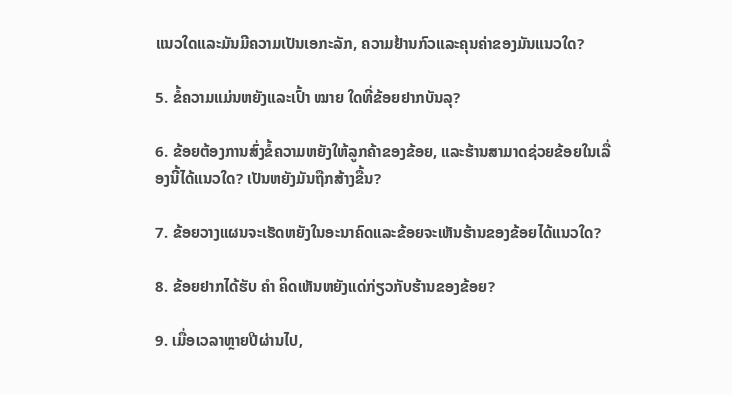ແນວໃດແລະມັນມີຄວາມເປັນເອກະລັກ, ຄວາມຢ້ານກົວແລະຄຸນຄ່າຂອງມັນແນວໃດ?

5. ຂໍ້ຄວາມແມ່ນຫຍັງແລະເປົ້າ ໝາຍ ໃດທີ່ຂ້ອຍຢາກບັນລຸ?

6. ຂ້ອຍຕ້ອງການສົ່ງຂໍ້ຄວາມຫຍັງໃຫ້ລູກຄ້າຂອງຂ້ອຍ, ແລະຮ້ານສາມາດຊ່ວຍຂ້ອຍໃນເລື່ອງນີ້ໄດ້ແນວໃດ? ເປັນຫຍັງມັນຖືກສ້າງຂື້ນ?

7. ຂ້ອຍວາງແຜນຈະເຮັດຫຍັງໃນອະນາຄົດແລະຂ້ອຍຈະເຫັນຮ້ານຂອງຂ້ອຍໄດ້ແນວໃດ?

8. ຂ້ອຍຢາກໄດ້ຮັບ ຄຳ ຄິດເຫັນຫຍັງແດ່ກ່ຽວກັບຮ້ານຂອງຂ້ອຍ?

9. ເມື່ອເວລາຫຼາຍປີຜ່ານໄປ,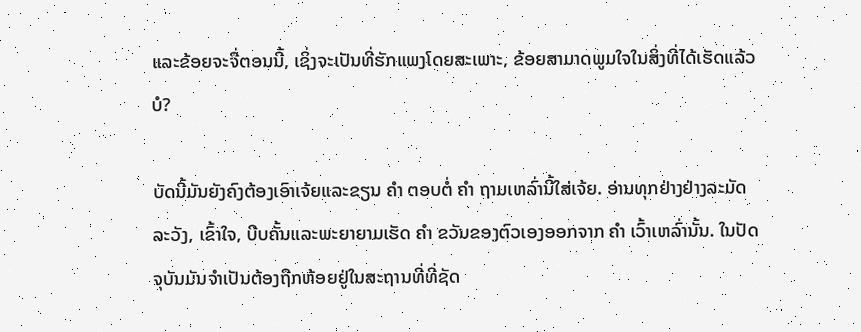ແລະຂ້ອຍຈະຈື່ຕອນນີ້, ເຊິ່ງຈະເປັນທີ່ຮັກແພງໂດຍສະເພາະ, ຂ້ອຍສາມາດພູມໃຈໃນສິ່ງທີ່ໄດ້ເຮັດແລ້ວບໍ?

ບັດນີ້ມັນຍັງຄົງຕ້ອງເອົາເຈ້ຍແລະຂຽນ ຄຳ ຕອບຕໍ່ ຄຳ ຖາມເຫລົ່ານີ້ໃສ່ເຈ້ຍ. ອ່ານທຸກຢ່າງຢ່າງລະມັດລະວັງ, ເຂົ້າໃຈ, ບີບຄັ້ນແລະພະຍາຍາມເຮັດ ຄຳ ຂວັນຂອງຕົວເອງອອກຈາກ ຄຳ ເວົ້າເຫລົ່ານັ້ນ. ໃນປັດຈຸບັນມັນຈໍາເປັນຕ້ອງຖືກຫ້ອຍຢູ່ໃນສະຖານທີ່ທີ່ຊັດ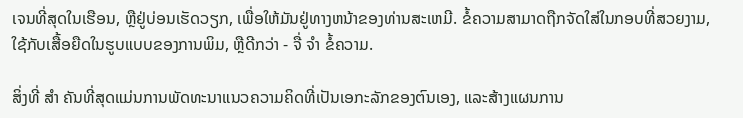ເຈນທີ່ສຸດໃນເຮືອນ, ຫຼືຢູ່ບ່ອນເຮັດວຽກ, ເພື່ອໃຫ້ມັນຢູ່ທາງຫນ້າຂອງທ່ານສະເຫມີ. ຂໍ້ຄວາມສາມາດຖືກຈັດໃສ່ໃນກອບທີ່ສວຍງາມ, ໃຊ້ກັບເສື້ອຍືດໃນຮູບແບບຂອງການພິມ, ຫຼືດີກວ່າ - ຈື່ ຈຳ ຂໍ້ຄວາມ.

ສິ່ງທີ່ ສຳ ຄັນທີ່ສຸດແມ່ນການພັດທະນາແນວຄວາມຄິດທີ່ເປັນເອກະລັກຂອງຕົນເອງ, ແລະສ້າງແຜນການ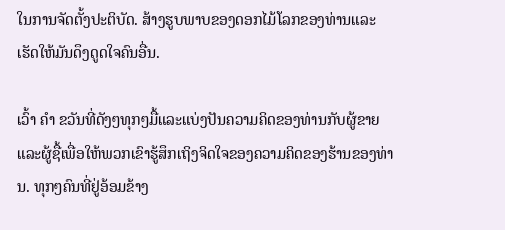ໃນການຈັດຕັ້ງປະຕິບັດ. ສ້າງຮູບພາບຂອງດອກໄມ້ໂລກຂອງທ່ານແລະເຮັດໃຫ້ມັນດຶງດູດໃຈຄົນອື່ນ.

ເວົ້າ ຄຳ ຂວັນທີ່ດັງໆທຸກໆມື້ແລະແບ່ງປັນຄວາມຄິດຂອງທ່ານກັບຜູ້ຂາຍແລະຜູ້ຊື້ເພື່ອໃຫ້ພວກເຂົາຮູ້ສຶກເຖິງຈິດໃຈຂອງຄວາມຄິດຂອງຮ້ານຂອງທ່ານ. ທຸກໆຄົນທີ່ຢູ່ອ້ອມຂ້າງ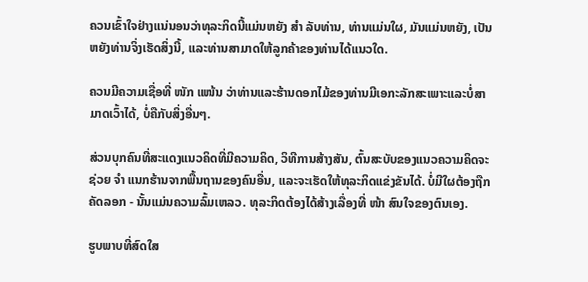ຄວນເຂົ້າໃຈຢ່າງແນ່ນອນວ່າທຸລະກິດນີ້ແມ່ນຫຍັງ ສຳ ລັບທ່ານ, ທ່ານແມ່ນໃຜ, ມັນແມ່ນຫຍັງ, ເປັນຫຍັງທ່ານຈິ່ງເຮັດສິ່ງນີ້, ແລະທ່ານສາມາດໃຫ້ລູກຄ້າຂອງທ່ານໄດ້ແນວໃດ.

ຄວນມີຄວາມເຊື່ອທີ່ ໜັກ ແໜ້ນ ວ່າທ່ານແລະຮ້ານດອກໄມ້ຂອງທ່ານມີເອກະລັກສະເພາະແລະບໍ່ສາມາດເວົ້າໄດ້, ບໍ່ຄືກັບສິ່ງອື່ນໆ.

ສ່ວນບຸກຄົນທີ່ສະແດງແນວຄິດທີ່ມີຄວາມຄິດ, ວິທີການສ້າງສັນ, ຕົ້ນສະບັບຂອງແນວຄວາມຄິດຈະຊ່ວຍ ຈຳ ແນກຮ້ານຈາກພື້ນຖານຂອງຄົນອື່ນ, ແລະຈະເຮັດໃຫ້ທຸລະກິດແຂ່ງຂັນໄດ້. ບໍ່ມີໃຜຕ້ອງຖືກຄັດລອກ - ນັ້ນແມ່ນຄວາມລົ້ມເຫລວ. ທຸລະກິດຕ້ອງໄດ້ສ້າງເລື່ອງທີ່ ໜ້າ ສົນໃຈຂອງຕົນເອງ.

ຮູບພາບທີ່ສົດໃສ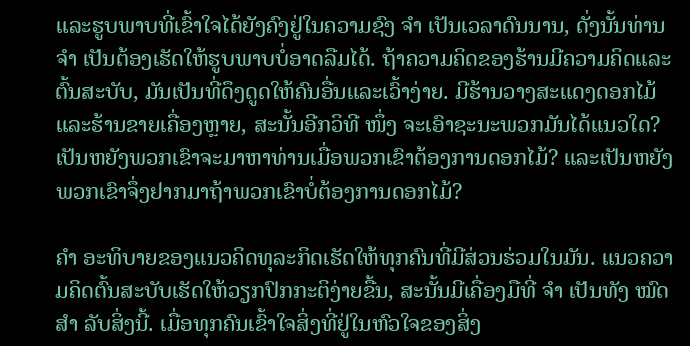ແລະຮູບພາບທີ່ເຂົ້າໃຈໄດ້ຍັງຄົງຢູ່ໃນຄວາມຊົງ ຈຳ ເປັນເວລາດົນນານ, ດັ່ງນັ້ນທ່ານ ຈຳ ເປັນຕ້ອງເຮັດໃຫ້ຮູບພາບບໍ່ອາດລືມໄດ້. ຖ້າຄວາມຄິດຂອງຮ້ານມີຄວາມຄິດແລະຕົ້ນສະບັບ, ມັນເປັນທີ່ດຶງດູດໃຫ້ຄົນອື່ນແລະເວົ້າງ່າຍ. ມີຮ້ານວາງສະແດງດອກໄມ້ແລະຮ້ານຂາຍເຄື່ອງຫຼາຍ, ສະນັ້ນອີກວິທີ ໜຶ່ງ ຈະເອົາຊະນະພວກມັນໄດ້ແນວໃດ? ເປັນຫຍັງພວກເຂົາຈະມາຫາທ່ານເມື່ອພວກເຂົາຕ້ອງການດອກໄມ້? ແລະເປັນຫຍັງພວກເຂົາຈຶ່ງຢາກມາຖ້າພວກເຂົາບໍ່ຕ້ອງການດອກໄມ້?

ຄຳ ອະທິບາຍຂອງແນວຄິດທຸລະກິດເຮັດໃຫ້ທຸກຄົນທີ່ມີສ່ວນຮ່ວມໃນມັນ. ແນວຄວາມຄິດຕົ້ນສະບັບເຮັດໃຫ້ວຽກປົກກະຕິງ່າຍຂື້ນ, ສະນັ້ນມີເຄື່ອງມືທີ່ ຈຳ ເປັນທັງ ໝົດ ສຳ ລັບສິ່ງນີ້. ເມື່ອທຸກຄົນເຂົ້າໃຈສິ່ງທີ່ຢູ່ໃນຫົວໃຈຂອງສິ່ງ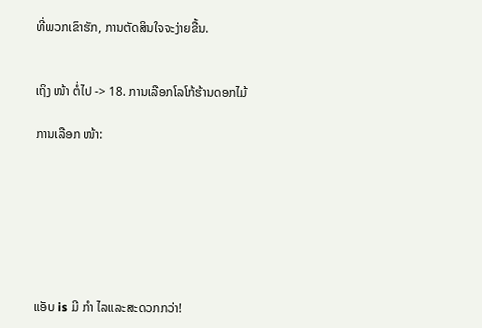ທີ່ພວກເຂົາຮັກ, ການຕັດສິນໃຈຈະງ່າຍຂື້ນ.


ເຖິງ ໜ້າ ຕໍ່ໄປ -> 18. ການເລືອກໂລໂກ້ຮ້ານດອກໄມ້

ການເລືອກ ໜ້າ:







ແອັບ is ມີ ກຳ ໄລແລະສະດວກກວ່າ!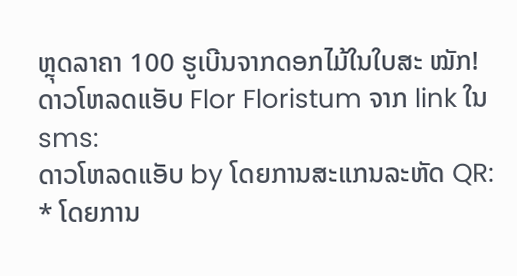ຫຼຸດລາຄາ 100 ຮູເບີນຈາກດອກໄມ້ໃນໃບສະ ໝັກ!
ດາວໂຫລດແອັບ Flor Floristum ຈາກ link ໃນ sms:
ດາວໂຫລດແອັບ by ໂດຍການສະແກນລະຫັດ QR:
* ໂດຍການ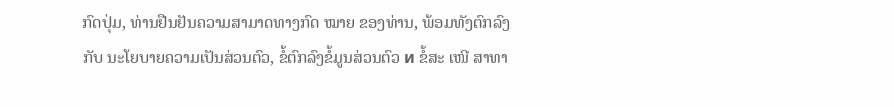ກົດປຸ່ມ, ທ່ານຢືນຢັນຄວາມສາມາດທາງກົດ ໝາຍ ຂອງທ່ານ, ພ້ອມທັງຕົກລົງກັບ ນະໂຍບາຍຄວາມເປັນສ່ວນຕົວ, ຂໍ້ຕົກລົງຂໍ້ມູນສ່ວນຕົວ и ຂໍ້ສະ ເໜີ ສາທາ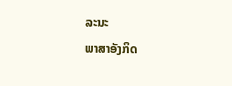ລະນະ
ພາສາອັງກິດ